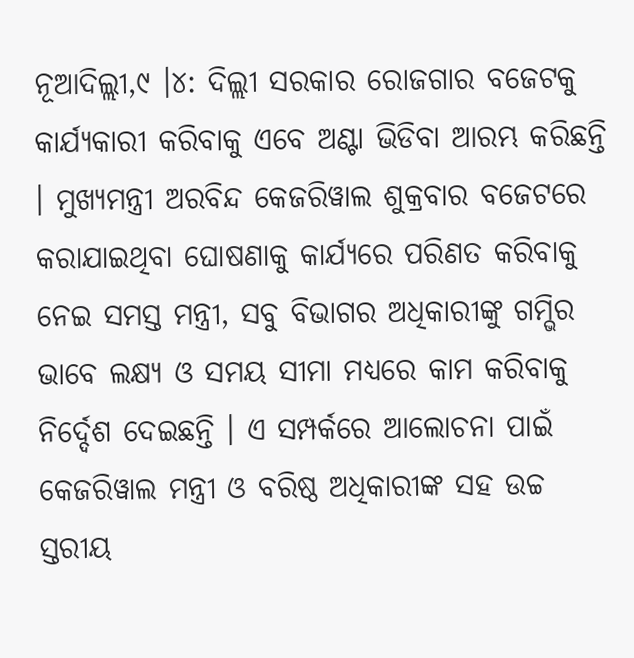ନୂଆଦିଲ୍ଲୀ,୯ ।୪: ଦିଲ୍ଲୀ ସରକାର ରୋଜଗାର ବଜେଟକୁ କାର୍ଯ୍ୟକାରୀ କରିବାକୁ ଏବେ ଅଣ୍ଟା ଭିଡିବା ଆରମ୍ଭ କରିଛନ୍ତି । ମୁଖ୍ୟମନ୍ତ୍ରୀ ଅରବିନ୍ଦ କେଜରିୱାଲ ଶୁକ୍ରବାର ବଜେଟରେ କରାଯାଇଥିବା ଘୋଷଣାକୁ କାର୍ଯ୍ୟରେ ପରିଣତ କରିବାକୁ ନେଇ ସମସ୍ତ ମନ୍ତ୍ରୀ, ସବୁ ବିଭାଗର ଅଧିକାରୀଙ୍କୁ ଗମ୍ଭିର ଭାବେ ଲକ୍ଷ୍ୟ ଓ ସମୟ ସୀମା ମଧ୍ୟରେ କାମ କରିବାକୁ ନିର୍ଦ୍ଦେଶ ଦେଇଛନ୍ତି । ଏ ସମ୍ପର୍କରେ ଆଲୋଚନା ପାଇଁ କେଜରିୱାଲ ମନ୍ତ୍ରୀ ଓ ବରିଷ୍ଠ ଅଧିକାରୀଙ୍କ ସହ ଉଚ୍ଚ ସ୍ତରୀୟ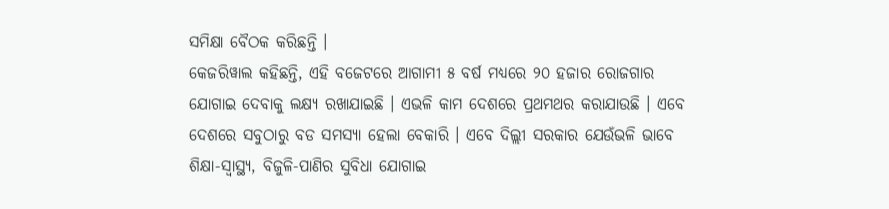ସମିକ୍ଷା ବୈଠକ କରିଛନ୍ତି ।
କେଜରିୱାଲ କହିଛନ୍ତି, ଏହି ବଜେଟରେ ଆଗାମୀ ୫ ବର୍ଷ ମଧ୍ୟରେ ୨୦ ହଜାର ରୋଜଗାର ଯୋଗାଇ ଦେବାକୁ ଲକ୍ଷ୍ୟ ରଖାଯାଇଛି । ଏଭଳି କାମ ଦେଶରେ ପ୍ରଥମଥର କରାଯାଉଛି । ଏବେ ଦେଶରେ ସବୁଠାରୁ ବଡ ସମସ୍ୟା ହେଲା ବେକାରି । ଏବେ ଦିଲ୍ଲୀ ସରକାର ଯେଉଁଭଳି ଭାବେ ଶିକ୍ଷା-ସ୍ୱାସ୍ଥ୍ୟ, ବିଜୁଳି-ପାଣିର ସୁବିଧା ଯୋଗାଇ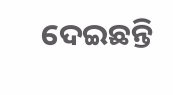ଦେଇଛନ୍ତି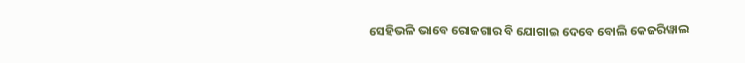ସେହିଭଳି ଭାବେ ରୋଜଗାର ବି ଯୋଗାଇ ଦେବେ ବୋଲି କେଜରିୱାଲ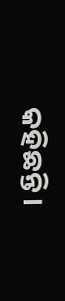କହିଛନ୍ତି ।